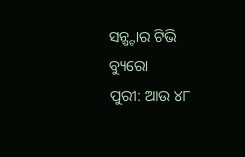ସନ୍ଷ୍ଟାର ଟିଭି ବ୍ୟୁରୋ
ପୁରୀ: ଆଉ ୪୮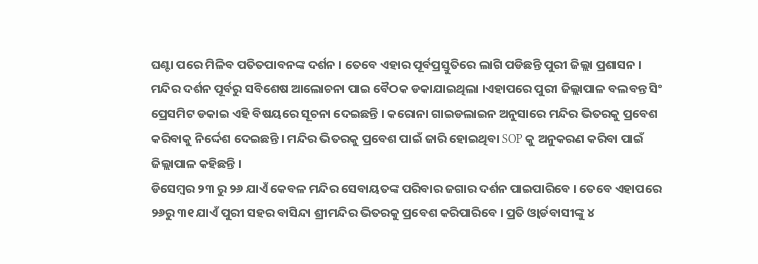ଘଣ୍ଟା ପରେ ମିଳିବ ପତିତପାବନଙ୍କ ଦର୍ଶନ । ତେବେ ଏହାର ପୂର୍ବପ୍ରସ୍ତୁତିରେ ଲାଗି ପଡିଛନ୍ତି ପୁରୀ ଜିଲ୍ଲା ପ୍ରଶାସନ । ମନ୍ଦିର ଦର୍ଶନ ପୂର୍ବରୁ ସବିଶେଷ ଆଲୋଚନା ପାଇ ବୈଠକ ଡକାଯାଇଥିଲା ।ଏହାପରେ ପୁରୀ ଜିଲ୍ଲାପାଳ ବଲବନ୍ତ ସିଂ ପ୍ରେସମିଟ ଡକାଇ ଏହି ବିଷୟରେ ସୂଚନା ଦେଇଛନ୍ତି । କରୋନା ଗାଇଡଲାଇନ ଅନୁସାରେ ମନ୍ଦିର ଭିତରକୁ ପ୍ରବେଶ କରିବାକୁ ନିର୍ଦ୍ଦେଶ ଦେଇଛନ୍ତି । ମନ୍ଦିର ଭିତରକୁ ପ୍ରବେଶ ପାଇଁ ଜାରି ହୋଇଥିବା SOP କୁ ଅନୁକରଣ କରିବା ପାଇଁ ଜିଲ୍ଲାପାଳ କହିଛନ୍ତି ।
ଡିସେମ୍ବର ୨୩ ରୁ ୨୬ ଯାଏଁ କେବଳ ମନ୍ଦିର ସେବାୟତଙ୍କ ପରିବାର ଜଗାର ଦର୍ଶନ ପାଇପାରିବେ । ତେବେ ଏହାପରେ ୨୬ରୁ ୩୧ ଯାଏଁ ପୁରୀ ସହର ବାସିନ୍ଦା ଶ୍ରୀମନ୍ଦିର ଭିତରକୁ ପ୍ରବେଶ କରିପାରିବେ । ପ୍ରତି ଓ୍ଵାର୍ଡବାସୀଙ୍କୁ ୪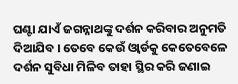ଘଣ୍ଟା ଯାଏଁ ଜଗନ୍ନାଥଙ୍କୁ ଦର୍ଶନ କରିବାର ଅନୁମତି ଦିଆଯିବ । ତେବେ କେଉଁ ଓ୍ଵାର୍ଡକୁ କେତେବେଳେ ଦର୍ଶନ ସୁବିଧା ମିଳିବ ତାହା ସ୍ଥିର କରି ଜଣାଇ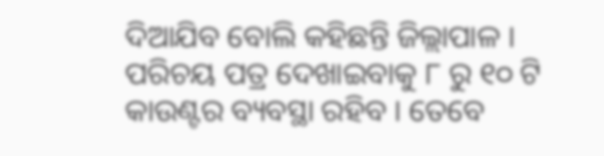ଦିଆଯିବ ବୋଲି କହିଛନ୍ତି ଜିଲ୍ଲାପାଳ । ପରିଚୟ ପତ୍ର ଦେଖାଇବାକୁ ୮ ରୁ ୧୦ ଟି କାଉଣ୍ଟର ବ୍ୟବସ୍ଥା ରହିବ । ତେବେ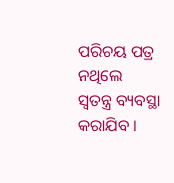ପରିଚୟ ପତ୍ର ନଥିଲେ ସ୍ଵତନ୍ତ୍ର ବ୍ୟବସ୍ଥା କରାଯିବ ।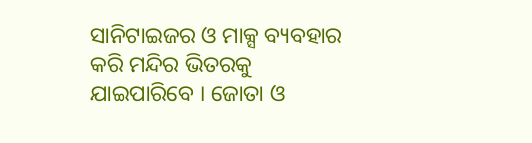ସାନିଟାଇଜର ଓ ମାକ୍ସ ବ୍ୟବହାର କରି ମନ୍ଦିର ଭିତରକୁ ଯାଇପାରିବେ । ଜୋତା ଓ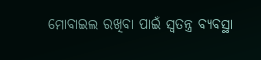ମୋବାଇଲ ରଖିବା ପାଇଁ ସ୍ଵତନ୍ତ୍ର ବ୍ୟବସ୍ଥା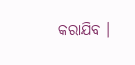କରାଯିବ ।